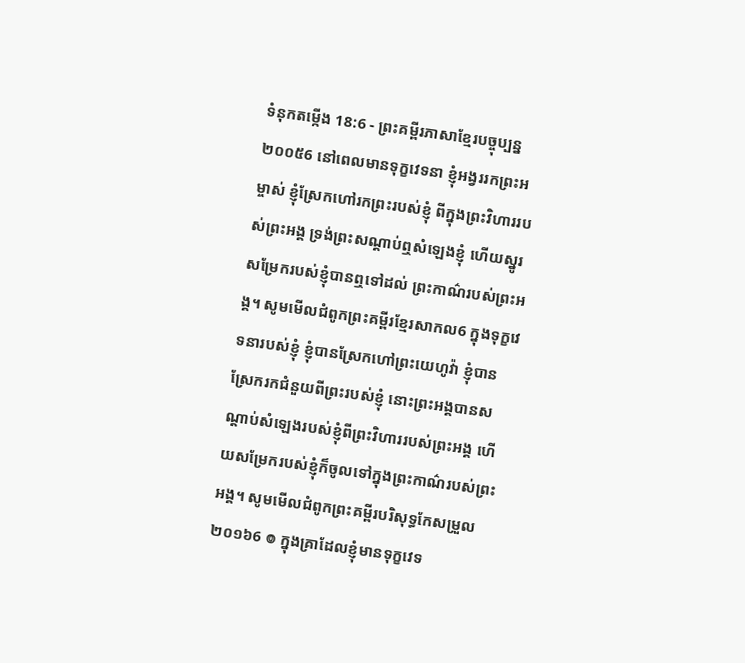ទំនុកតម្កើង 18:6 - ព្រះគម្ពីរភាសាខ្មែរបច្ចុប្បន្ន ២០០៥6 នៅពេលមានទុក្ខវេទនា ខ្ញុំអង្វររកព្រះអម្ចាស់ ខ្ញុំស្រែកហៅរកព្រះរបស់ខ្ញុំ ពីក្នុងព្រះវិហាររបស់ព្រះអង្គ ទ្រង់ព្រះសណ្ដាប់ឮសំឡេងខ្ញុំ ហើយស្នូរសម្រែករបស់ខ្ញុំបានឮទៅដល់ ព្រះកាណ៌របស់ព្រះអង្គ។ សូមមើលជំពូកព្រះគម្ពីរខ្មែរសាកល6 ក្នុងទុក្ខវេទនារបស់ខ្ញុំ ខ្ញុំបានស្រែកហៅព្រះយេហូវ៉ា ខ្ញុំបានស្រែករកជំនួយពីព្រះរបស់ខ្ញុំ នោះព្រះអង្គបានសណ្ដាប់សំឡេងរបស់ខ្ញុំពីព្រះវិហាររបស់ព្រះអង្គ ហើយសម្រែករបស់ខ្ញុំក៏ចូលទៅក្នុងព្រះកាណ៌របស់ព្រះអង្គ។ សូមមើលជំពូកព្រះគម្ពីរបរិសុទ្ធកែសម្រួល ២០១៦6 ៙ ក្នុងគ្រាដែលខ្ញុំមានទុក្ខវេទ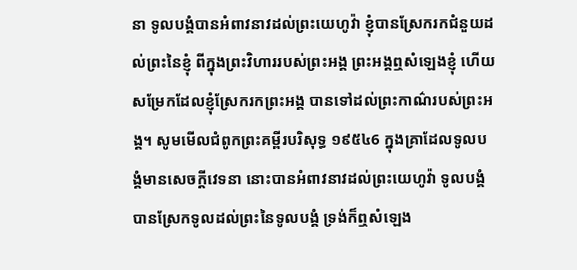នា ទូលបង្គំបានអំពាវនាវដល់ព្រះយេហូវ៉ា ខ្ញុំបានស្រែករកជំនួយដល់ព្រះនៃខ្ញុំ ពីក្នុងព្រះវិហាររបស់ព្រះអង្គ ព្រះអង្គឮសំឡេងខ្ញុំ ហើយសម្រែកដែលខ្ញុំស្រែករកព្រះអង្គ បានទៅដល់ព្រះកាណ៌របស់ព្រះអង្គ។ សូមមើលជំពូកព្រះគម្ពីរបរិសុទ្ធ ១៩៥៤6 ក្នុងគ្រាដែលទូលបង្គំមានសេចក្ដីវេទនា នោះបានអំពាវនាវដល់ព្រះយេហូវ៉ា ទូលបង្គំបានស្រែកទូលដល់ព្រះនៃទូលបង្គំ ទ្រង់ក៏ឮសំឡេង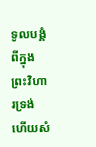ទូលបង្គំ ពីក្នុងព្រះវិហារទ្រង់ ហើយសំ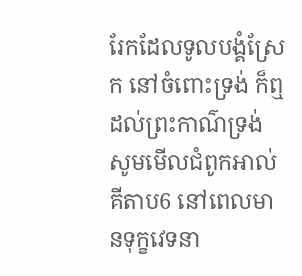រែកដែលទូលបង្គំស្រែក នៅចំពោះទ្រង់ ក៏ឮដល់ព្រះកាណ៌ទ្រង់ សូមមើលជំពូកអាល់គីតាប6 នៅពេលមានទុក្ខវេទនា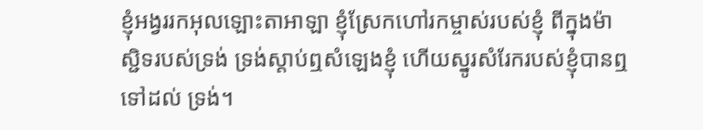ខ្ញុំអង្វររកអុលឡោះតាអាឡា ខ្ញុំស្រែកហៅរកម្ចាស់របស់ខ្ញុំ ពីក្នុងម៉ាស្ជិទរបស់ទ្រង់ ទ្រង់ស្តាប់ឮសំឡេងខ្ញុំ ហើយស្នូរសំរែករបស់ខ្ញុំបានឮទៅដល់ ទ្រង់។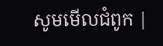សូមមើលជំពូក |